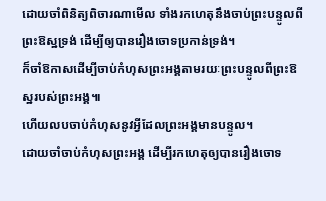ដោយចាំពិនិត្យពិចារណាមើល ទាំងរកហេតុនឹងចាប់ព្រះបន្ទូលពីព្រះឱស្ឋទ្រង់ ដើម្បីឲ្យបានរឿងចោទប្រកាន់ទ្រង់។
ក៏ចាំឱកាសដើម្បីចាប់កំហុសព្រះអង្គតាមរយៈព្រះបន្ទូលពីព្រះឱស្ឋរបស់ព្រះអង្គ៕
ហើយលបចាប់កំហុសនូវអ្វីដែលព្រះអង្គមានបន្ទូល។
ដោយចាំចាប់កំហុសព្រះអង្គ ដើម្បីរកហេតុឲ្យបានរឿងចោទ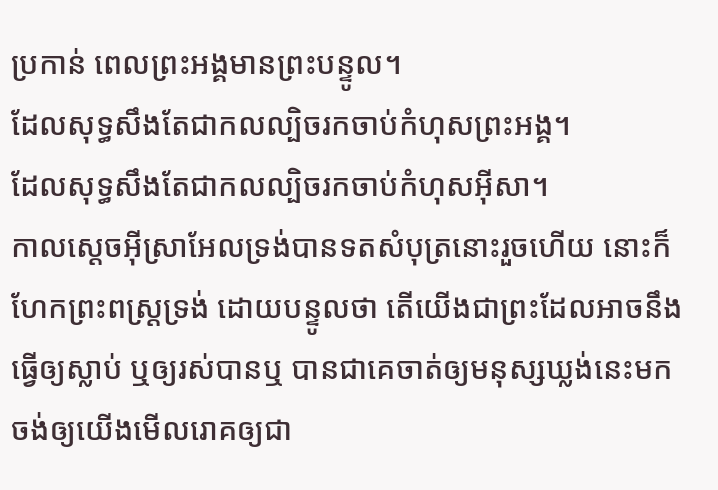ប្រកាន់ ពេលព្រះអង្គមានព្រះបន្ទូល។
ដែលសុទ្ធសឹងតែជាកលល្បិចរកចាប់កំហុសព្រះអង្គ។
ដែលសុទ្ធសឹងតែជាកលល្បិចរកចាប់កំហុសអ៊ីសា។
កាលស្តេចអ៊ីស្រាអែលទ្រង់បានទតសំបុត្រនោះរួចហើយ នោះក៏ហែកព្រះពស្ត្រទ្រង់ ដោយបន្ទូលថា តើយើងជាព្រះដែលអាចនឹងធ្វើឲ្យស្លាប់ ឬឲ្យរស់បានឬ បានជាគេចាត់ឲ្យមនុស្សឃ្លង់នេះមក ចង់ឲ្យយើងមើលរោគឲ្យជា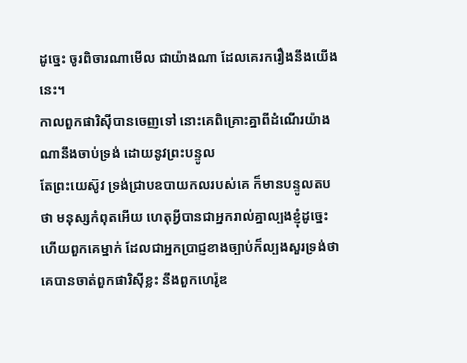ដូច្នេះ ចូរពិចារណាមើល ជាយ៉ាងណា ដែលគេរករឿងនឹងយើងនេះ។
កាលពួកផារិស៊ីបានចេញទៅ នោះគេពិគ្រោះគ្នាពីដំណើរយ៉ាងណានឹងចាប់ទ្រង់ ដោយនូវព្រះបន្ទូល
តែព្រះយេស៊ូវ ទ្រង់ជ្រាបឧបាយកលរបស់គេ ក៏មានបន្ទូលតបថា មនុស្សកំពុតអើយ ហេតុអ្វីបានជាអ្នករាល់គ្នាល្បងខ្ញុំដូច្នេះ
ហើយពួកគេម្នាក់ ដែលជាអ្នកប្រាជ្ញខាងច្បាប់ក៏ល្បងសួរទ្រង់ថា
គេបានចាត់ពួកផារិស៊ីខ្លះ នឹងពួកហេរ៉ូឌ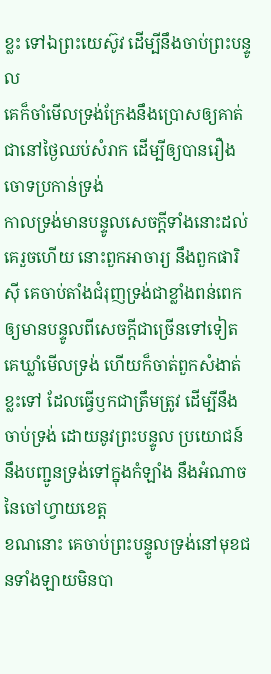ខ្លះ ទៅឯព្រះយេស៊ូវ ដើម្បីនឹងចាប់ព្រះបន្ទូល
គេក៏ចាំមើលទ្រង់ក្រែងនឹងប្រោសឲ្យគាត់ជានៅថ្ងៃឈប់សំរាក ដើម្បីឲ្យបានរឿងចោទប្រកាន់ទ្រង់
កាលទ្រង់មានបន្ទូលសេចក្ដីទាំងនោះដល់គេរួចហើយ នោះពួកអាចារ្យ នឹងពួកផារិស៊ី គេចាប់តាំងជំរុញទ្រង់ជាខ្លាំងពន់ពេក ឲ្យមានបន្ទូលពីសេចក្ដីជាច្រើនទៅទៀត
គេឃ្លាំមើលទ្រង់ ហើយក៏ចាត់ពួកសំងាត់ខ្លះទៅ ដែលធ្វើឫកជាត្រឹមត្រូវ ដើម្បីនឹងចាប់ទ្រង់ ដោយនូវព្រះបន្ទូល ប្រយោជន៍នឹងបញ្ជូនទ្រង់ទៅក្នុងកំឡាំង នឹងអំណាចនៃចៅហ្វាយខេត្ត
ខណនោះ គេចាប់ព្រះបន្ទូលទ្រង់នៅមុខជនទាំងឡាយមិនបា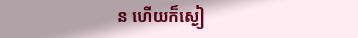ន ហើយក៏ស្ងៀ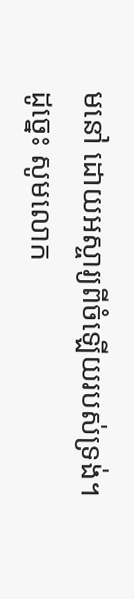មនៅ ដោយអស្ចារ្យពីចំឡើយរបស់ទ្រង់។
ដូច្នេះ សូមលោក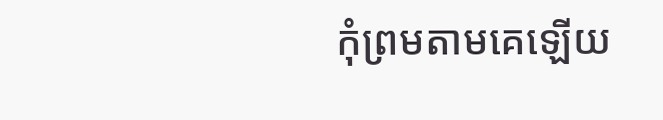កុំព្រមតាមគេឡើយ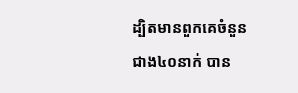ដ្បិតមានពួកគេចំនួនជាង៤០នាក់ បាន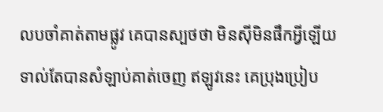លបចាំគាត់តាមផ្លូវ គេបានស្បថថា មិនស៊ីមិនផឹកអ្វីឡើយ ទាល់តែបានសំឡាប់គាត់ចេញ ឥឡូវនេះ គេប្រុងប្រៀប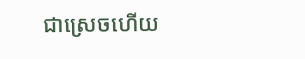ជាស្រេចហើយ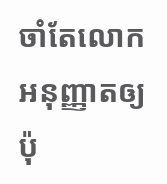ចាំតែលោកអនុញ្ញាតឲ្យប៉ុ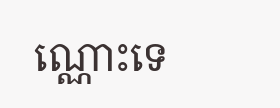ណ្ណោះទេ